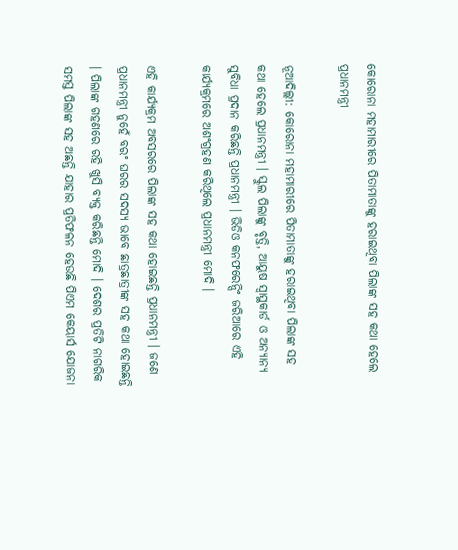କୋରୋନା ମହାମାରୀରେ ପିତାମାତାଙ୍କୁ ହରାଇଥିବା ପିଲାଙ୍କ ସହ କଥା ହେଲେ ପ୍ରଧାନମନ୍ତ୍ରୀ

ନୂଆଦିଲ୍ଲୀ: କୋରୋନା ମହାମାରୀରେ ପିତାମାତାଙ୍କୁ ହରାଇଥିବା ପିଲାଙ୍କ ସହ କଥା ହେଲେ ପ୍ରଧାନମନ୍ତ୍ରୀ । ସ୍କୁଲ ପିଲାଙ୍କୁ ବୃତ୍ତି, ଆୟୁଷ ସ୍ବାସ୍ଥକାର୍ଡ ଓ ଅନ୍ୟାନ୍ୟ ସୁବିଧା ପ୍ରଦାନ କରିଛନ୍ତି ପ୍ରଧାନମନ୍ତ୍ରୀ । ଭିଡିଓ କନଫରେନ୍ସିଂ ଜରିଆରେ ଏହି କାର୍ଯ୍ୟକ୍ରମରେ ଅଶଂଗ୍ରହଣ କରିଥିଲେ ପ୍ରଧାନମନ୍ତ୍ରୀ ମୋଦି ।

ଏହି କାର୍ଯ୍ୟକ୍ରମ ଅବସରରେ ପିଲାଙ୍କ ସହ କଥା ହୋଇଛନ୍ତି ପ୍ରଧାନମନ୍ତ୍ରୀ । ଜଣେ ପ୍ରଧାନମନ୍ତ୍ରୀ ନୁହେଁ ବରଂ ଘରର ସଦସ୍ୟ ଭାବେ ଛାତ୍ରଛାତ୍ରୀଙ୍କ ସହ କଥା ହୋଇଛନ୍ତି । ପିଲାଙ୍କ ଗହଣରେ ରହି ଖୁସି ବ୍ୟକ୍ତ କରିଛନ୍ତି ମୋଦି । ଦେଶର ପ୍ରତିଟି ନାଗରିକ ସମସ୍ତ ପିଲାଙ୍କ ସହ ଅଛନ୍ତି ଯାହାର ପ୍ରତିଫଳନ ହେଉଛି ପିଏମ କେୟାର୍ସ ଯୋଜନା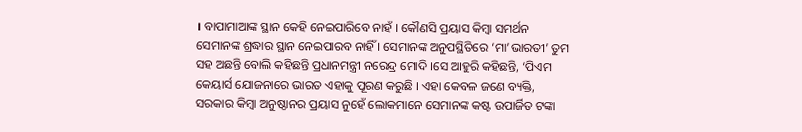। ବାପାମାଆଙ୍କ ସ୍ଥାନ କେହି ନେଇପାରିବେ ନାହଁ । କୌଣସି ପ୍ରୟାସ କିମ୍ବା ସମର୍ଥନ ସେମାନଙ୍କ ଶ୍ରଦ୍ଧାର ସ୍ଥାନ ନେଇପାରବ ନାହିଁ । ସେମାନଙ୍କ ଅନୁପସ୍ଥିତିରେ ‘ମା’ଭାରତୀ’ ତୁମ ସହ ଅଛନ୍ତି ବୋଲି କହିଛନ୍ତି ପ୍ରଧାନମନ୍ତ୍ରୀ ନରେନ୍ଦ୍ର ମୋଦି ।ସେ ଆହୁରି କହିଛନ୍ତି, ‘ପିଏମ କେୟାର୍ସ ଯୋଜନାରେ ଭାରତ ଏହାକୁ ପୂରଣ କରୁଛି । ଏହା କେବଳ ଜଣେ ବ୍ୟକ୍ତି, ସରକାର କିମ୍ବା ଅନୁଷ୍ଠାନର ପ୍ରୟାସ ନୁହେଁ ଲୋକମାନେ ସେମାନଙ୍କ କଷ୍ଟ ଉପାର୍ଜିତ ଟଙ୍କା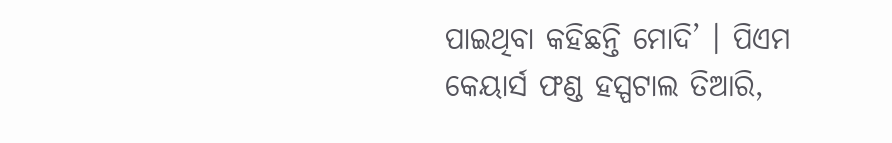ପାଇଥିବା କହିଛନ୍ତି ମୋଦି’ । ପିଏମ କେୟାର୍ସ ଫଣ୍ଡ ହସ୍ପଟାଲ ତିଆରି,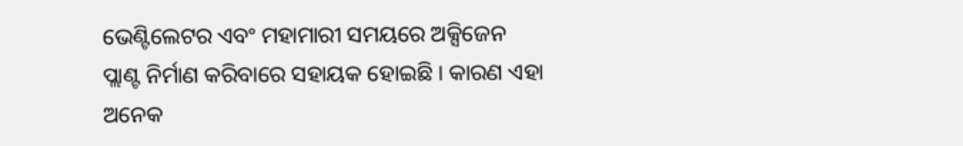ଭେଣ୍ଟିଲେଟର ଏବଂ ମହାମାରୀ ସମୟରେ ଅକ୍ସିଜେନ ପ୍ଲାଣ୍ଟ ନିର୍ମାଣ କରିବାରେ ସହାୟକ ହୋଇଛି । କାରଣ ଏହା ଅନେକ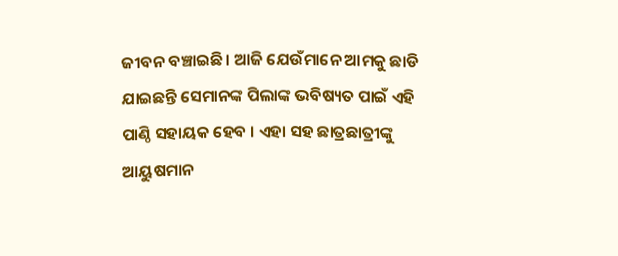ଜୀବନ ବଞ୍ଚାଇଛି । ଆଜି ଯେଉଁମାନେ ଆମକୁ ଛାଡି ଯାଇଛନ୍ତି ସେମାନଙ୍କ ପିଲାଙ୍କ ଭବିଷ୍ୟତ ପାଇଁ ଏହି ପାଣ୍ଠି ସହାୟକ ହେବ । ଏହା ସହ ଛାତ୍ରଛାତ୍ରୀଙ୍କୁ ଆୟୁଷମାନ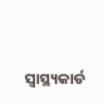ସ୍ବାସ୍ଥ୍ୟକାର୍ଡ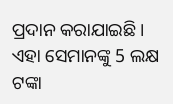ପ୍ରଦାନ କରାଯାଇଛି । ଏହା ସେମାନଙ୍କୁ 5 ଲକ୍ଷ ଟଙ୍କା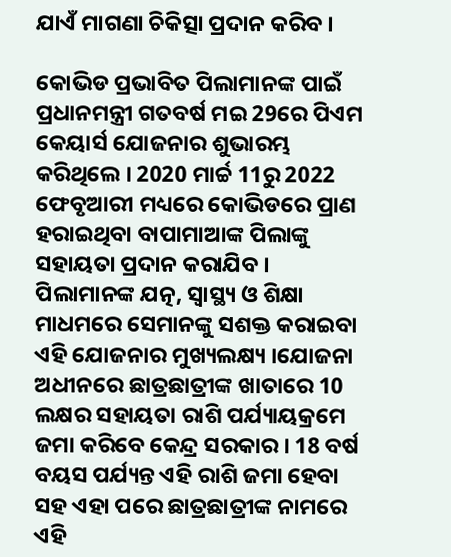ଯାଏଁ ମାଗଣା ଚିକିତ୍ସା ପ୍ରଦାନ କରିବ ।

କୋଭିଡ ପ୍ରଭାବିତ ପିଲାମାନଙ୍କ ପାଇଁ ପ୍ରଧାନମନ୍ତ୍ରୀ ଗତବର୍ଷ ମଇ 29ରେ ପିଏମ କେୟାର୍ସ ଯୋଜନାର ଶୁଭାରମ୍ଭ କରିଥିଲେ । 2020 ମାର୍ଚ୍ଚ 11ରୁ 2022 ଫେବୃଆରୀ ମଧ୍ୟରେ କୋଭିଡରେ ପ୍ରାଣ ହରାଇଥିବା ବାପାମାଆଙ୍କ ପିଲାଙ୍କୁ ସହାୟତା ପ୍ରଦାନ କରାଯିବ । ପିଲାମାନଙ୍କ ଯତ୍ନ, ସ୍ବାସ୍ଥ୍ୟ ଓ ଶିକ୍ଷା ମାଧମରେ ସେମାନଙ୍କୁ ସଶକ୍ତ କରାଇବା ଏହି ଯୋଜନାର ମୁଖ୍ୟଲକ୍ଷ୍ୟ ।ଯୋଜନା ଅଧୀନରେ ଛାତ୍ରଛାତ୍ରୀଙ୍କ ଖାତାରେ 10 ଲକ୍ଷର ସହାୟତା ରାଶି ପର୍ଯ୍ୟାୟକ୍ରମେ ଜମା କରିବେ କେନ୍ଦ୍ର ସରକାର । 18 ବର୍ଷ ବୟସ ପର୍ଯ୍ୟନ୍ତ ଏହି ରାଶି ଜମା ହେବା ସହ ଏହା ପରେ ଛାତ୍ରଛାତ୍ରୀଙ୍କ ନାମରେ ଏହି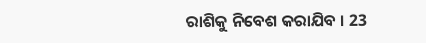ରାଶିକୁ ନିବେଶ କରାଯିବ । 23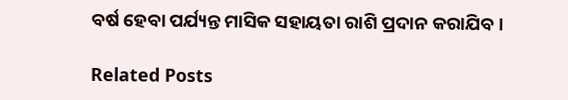ବର୍ଷ ହେବା ପର୍ଯ୍ୟନ୍ତ ମାସିକ ସହାୟତା ରାଶି ପ୍ରଦାନ କରାଯିବ ।

Related Posts